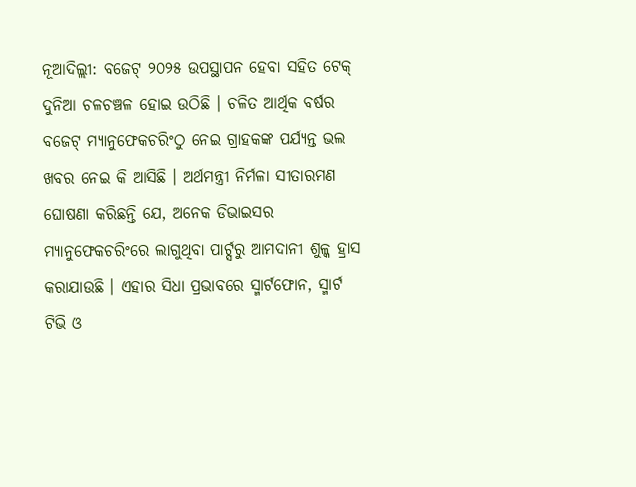ନୂଆଦିଲ୍ଲୀ: ବଜେଟ୍ ୨୦୨୫ ଉପସ୍ଥାପନ ହେବା ସହିତ ଟେକ୍ ଦୁନିଆ ଚଳଚଞ୍ଚଳ ହୋଇ ଉଠିଛି । ଚଳିତ ଆର୍ଥିକ ବର୍ଷର ବଜେଟ୍ ମ୍ୟାନୁଫେକଚରିଂଠୁ ନେଇ ଗ୍ରାହକଙ୍କ ପର୍ଯ୍ୟନ୍ତ ଭଲ ଖବର ନେଇ କି ଆସିଛି । ଅର୍ଥମନ୍ତ୍ରୀ ନିର୍ମଳା ସୀତାରମଣ ଘୋଷଣା କରିଛନ୍ତି ଯେ, ଅନେକ ଡିଭାଇସର ମ୍ୟାନୁଫେକଚରିଂରେ ଲାଗୁଥିବା ପାର୍ଟ୍ସରୁ ଆମଦାନୀ ଶୁଳ୍କ ହ୍ରାସ କରାଯାଉଛି । ଏହାର ସିଧା ପ୍ରଭାବରେ ସ୍ମାର୍ଟଫୋନ, ସ୍ମାର୍ଟ ଟିଭି ଓ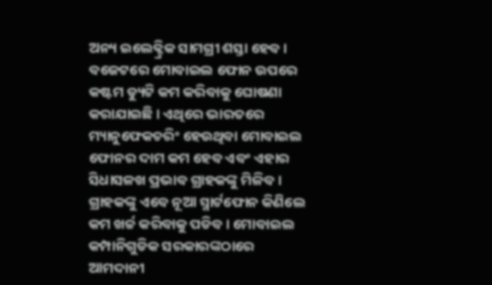ଅନ୍ୟ ଇଲେକ୍ଟ୍ରିକ ସାମଗ୍ରୀ ଶସ୍ତା ହେବ ।
ବଜେଟରେ ମୋବାଇଲ ଫୋନ ଉପରେ କଷ୍ଟମ ଡ୍ୟୁଟି କମ କରିବାକୁ ଘୋଷଣା କରାଯାଇଛି । ଏଥିରେ ଭାରତରେ ମ୍ୟାନୁଫେକଚରିଂ ହେଉଥିବା ମୋବାଇଲ ଫୋନର ଦାମ କମ ହେବ ଏବଂ ଏହାର ସିଧାସଳଖ ପ୍ରଭାବ ଗ୍ରାହକଙ୍କୁ ମିଳିବ । ଗ୍ରାହକଙ୍କୁ ଏବେ ନୂଆ ସ୍ମାର୍ଟଫୋନ କିଣିଲେ କମ ଖର୍ଚ୍ଚ କରିବାକୁ ପଡିବ । ମୋବାଇଲ କମ୍ପାନିଗୁଡିକ ସରକାରଙ୍କଠାରେ ଆମଦାନୀ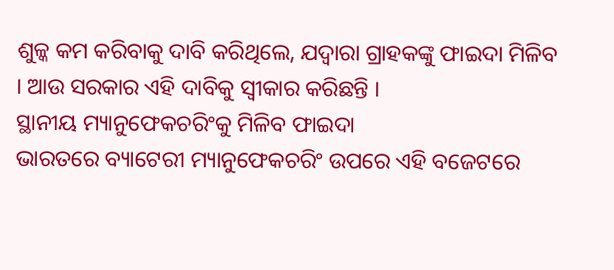ଶୁଳ୍କ କମ କରିବାକୁ ଦାବି କରିଥିଲେ, ଯଦ୍ୱାରା ଗ୍ରାହକଙ୍କୁ ଫାଇଦା ମିଳିବ । ଆଉ ସରକାର ଏହି ଦାବିକୁ ସ୍ୱୀକାର କରିଛନ୍ତି ।
ସ୍ଥାନୀୟ ମ୍ୟାନୁଫେକଚରିଂକୁ ମିଳିବ ଫାଇଦା
ଭାରତରେ ବ୍ୟାଟେରୀ ମ୍ୟାନୁଫେକଚରିଂ ଉପରେ ଏହି ବଜେଟରେ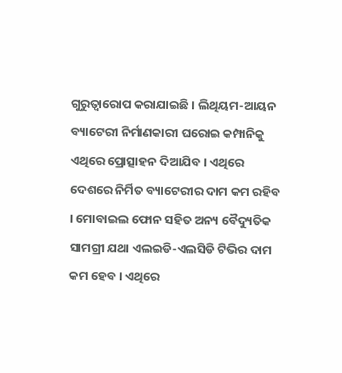ଗୁରୁତ୍ୱାରୋପ କରାଯାଇଛି । ଲିଥିୟମ-ଆୟନ ବ୍ୟାଟେରୀ ନିର୍ମାଣକାରୀ ଘରୋଇ କମ୍ପାନିକୁ ଏଥିରେ ପ୍ରୋତ୍ସାହନ ଦିଆଯିବ । ଏଥିରେ ଦେଶରେ ନିର୍ମିତ ବ୍ୟାଟେରୀର ଦାମ କମ ରହିବ । ମୋବାଇଲ ଫୋନ ସହିତ ଅନ୍ୟ ବୈଦ୍ୟୁତିକ ସାମଗ୍ରୀ ଯଥା ଏଲଇଡି-ଏଲସିଡି ଟିଭିର ଦାମ କମ ହେବ । ଏଥିରେ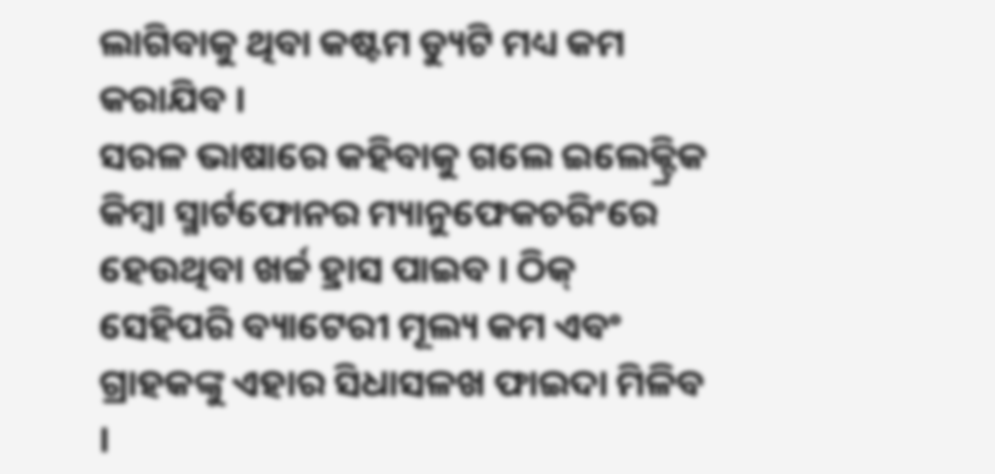ଲାଗିବାକୁ ଥିବା କଷ୍ଟମ ଡ୍ୟୁଟି ମଧ୍ୟ କମ କରାଯିବ ।
ସରଳ ଭାଷାରେ କହିବାକୁ ଗଲେ ଇଲେକ୍ଟ୍ରିକ କିମ୍ବା ସ୍ମାର୍ଟଫୋନର ମ୍ୟାନୁଫେକଚରିଂରେ ହେଉଥିବା ଖର୍ଚ୍ଚ ହ୍ରାସ ପାଇବ । ଠିକ୍ ସେହିପରି ବ୍ୟାଟେରୀ ମୂଲ୍ୟ କମ ଏବଂ ଗ୍ରାହକଙ୍କୁ ଏହାର ସିଧାସଳଖ ଫାଇଦା ମିଳିବ ।